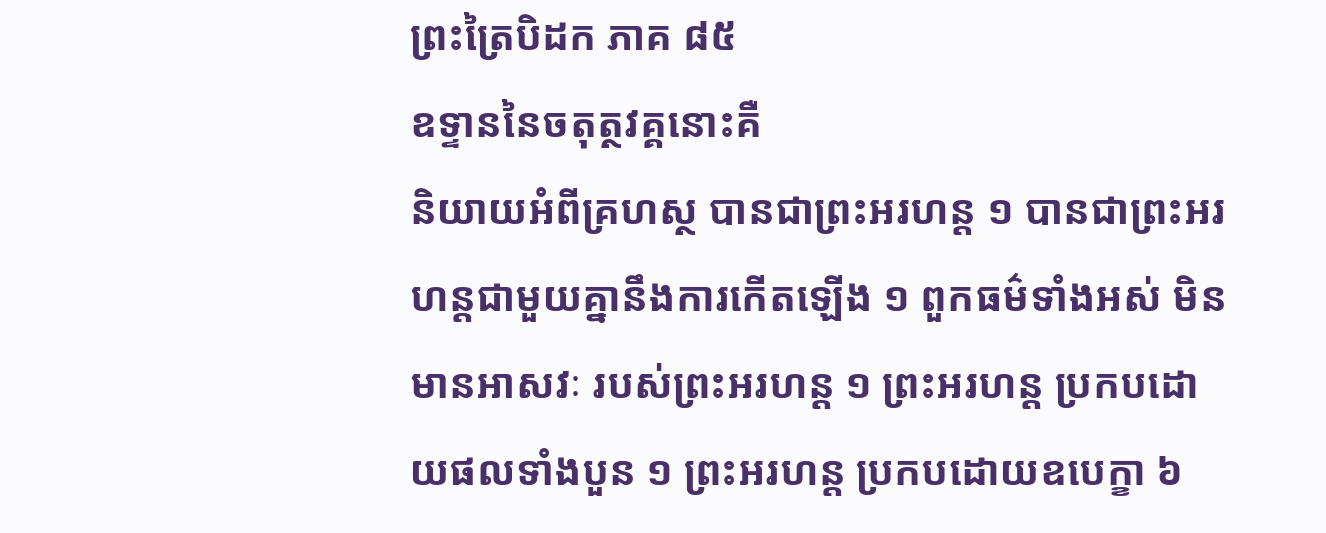ព្រះត្រៃបិដក ភាគ ៨៥
ឧទ្ទាននៃចតុត្ថវគ្គនោះគឺ
និយាយអំពីគ្រហស្ថ បានជាព្រះអរហន្ត ១ បានជាព្រះអរហន្តជាមួយគ្នានឹងការកើតឡើង ១ ពួកធម៌ទាំងអស់ មិនមានអាសវៈ របស់ព្រះអរហន្ត ១ ព្រះអរហន្ត ប្រកបដោយផលទាំងបួន ១ ព្រះអរហន្ត ប្រកបដោយឧបេក្ខា ៦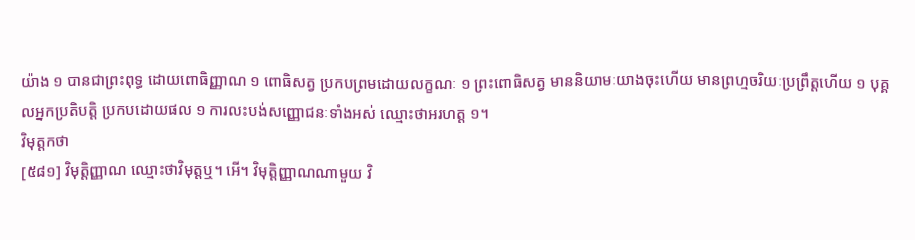យ៉ាង ១ បានជាព្រះពុទ្ធ ដោយពោធិញ្ញាណ ១ ពោធិសត្វ ប្រកបព្រមដោយលក្ខណៈ ១ ព្រះពោធិសត្វ មាននិយាមៈយាងចុះហើយ មានព្រហ្មចរិយៈប្រព្រឹត្តហើយ ១ បុគ្គលអ្នកប្រតិបត្តិ ប្រកបដោយផល ១ ការលះបង់សញ្ញោជនៈទាំងអស់ ឈ្មោះថាអរហត្ត ១។
វិមុត្តកថា
[៥៨១] វិមុត្តិញ្ញាណ ឈ្មោះថាវិមុត្តឬ។ អើ។ វិមុត្តិញ្ញាណណាមួយ វិ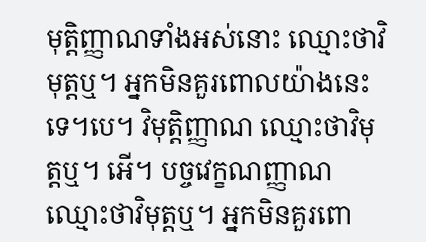មុត្តិញ្ញាណទាំងអស់នោះ ឈ្មោះថាវិមុត្តឬ។ អ្នកមិនគួរពោលយ៉ាងនេះទេ។បេ។ វិមុត្តិញ្ញាណ ឈ្មោះថាវិមុត្តឬ។ អើ។ បច្ចវេក្ខណញ្ញាណ ឈ្មោះថាវិមុត្តឬ។ អ្នកមិនគួរពោ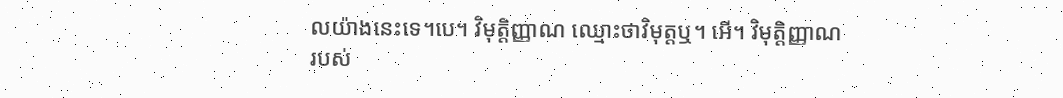លយ៉ាងនេះទេ។បេ។ វិមុត្តិញ្ញាណ ឈ្មោះថាវិមុត្តឬ។ អើ។ វិមុត្តិញ្ញាណរបស់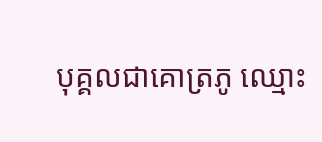បុគ្គលជាគោត្រភូ ឈ្មោះ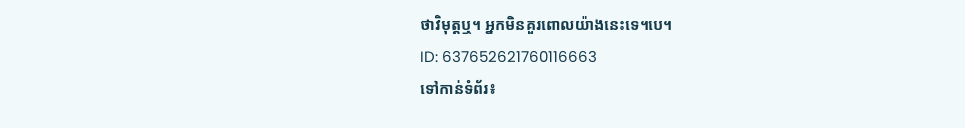ថាវិមុត្តឬ។ អ្នកមិនគួរពោលយ៉ាងនេះទេ។បេ។
ID: 637652621760116663
ទៅកាន់ទំព័រ៖